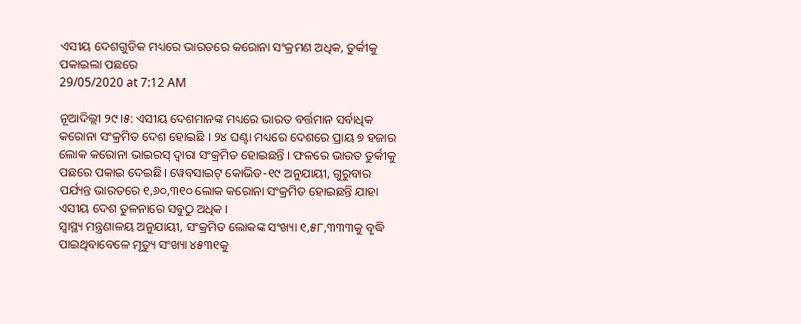ଏସୀୟ ଦେଶଗୁଡିକ ମଧ୍ୟରେ ଭାରତରେ କରୋନା ସଂକ୍ରମଣ ଅଧିକ, ତୁର୍କୀକୁ ପକାଇଲା ପଛରେ
29/05/2020 at 7:12 AM

ନୂଆଦିଲ୍ଲୀ ୨୯।୫: ଏସୀୟ ଦେଶମାନଙ୍କ ମଧ୍ୟରେ ଭାରତ ବର୍ତ୍ତମାନ ସର୍ବାଧିକ କରୋନା ସଂକ୍ରମିତ ଦେଶ ହୋଇଛି । ୨୪ ଘଣ୍ଟା ମଧ୍ୟରେ ଦେଶରେ ପ୍ରାୟ ୭ ହଜାର ଲୋକ କରୋନା ଭାଇରସ୍ ଦ୍ବାରା ସଂକ୍ରମିତ ହୋଇଛନ୍ତି । ଫଳରେ ଭାରତ ତୁର୍କୀକୁ ପଛରେ ପକାଇ ଦେଇଛି। ୱେବସାଇଟ୍ କୋଭିଡ-୧୯ ଅନୁଯାୟୀ, ଗୁରୁବାର ପର୍ଯ୍ୟନ୍ତ ଭାରତରେ ୧,୬୦,୩୧୦ ଲୋକ କରୋନା ସଂକ୍ରମିତ ହୋଇଛନ୍ତି ଯାହା ଏସୀୟ ଦେଶ ତୁଳନାରେ ସବୁଠୁ ଅଧିକ ।
ସ୍ବାସ୍ଥ୍ୟ ମନ୍ତ୍ରଣାଳୟ ଅନୁଯାୟୀ, ସଂକ୍ରମିତ ଲୋକଙ୍କ ସଂଖ୍ୟା ୧,୫୮,୩୩୩କୁ ବୃଦ୍ଧି ପାଇଥିବାବେଳେ ମୃତ୍ୟୁ ସଂଖ୍ୟା ୪୫୩୧କୁ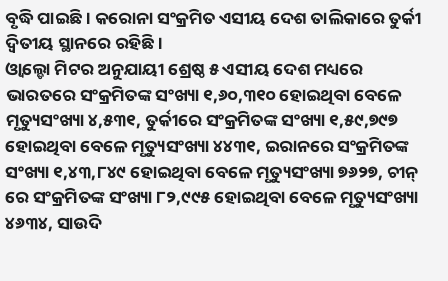ବୃଦ୍ଧି ପାଇଛି। କରୋନା ସଂକ୍ରମିତ ଏସୀୟ ଦେଶ ତାଲିକାରେ ତୁର୍କୀ ଦ୍ବିତୀୟ ସ୍ଥାନରେ ରହିଛି।
ଓ୍ବାଲ୍ଡୋ ମିଟର ଅନୁଯାୟୀ ଶ୍ରେଷ୍ଠ ୫ ଏସୀୟ ଦେଶ ମଧ୍ୟରେ ଭାରତରେ ସଂକ୍ରମିତଙ୍କ ସଂଖ୍ୟା ୧,୬୦,୩୧୦ ହୋଇଥିବା ବେଳେ ମୃତ୍ୟୁସଂଖ୍ୟା ୪,୫୩୧, ତୁର୍କୀରେ ସଂକ୍ରମିତଙ୍କ ସଂଖ୍ୟା ୧,୫୯,୭୯୭ ହୋଇଥିବା ବେଳେ ମୃତ୍ୟୁସଂଖ୍ୟା ୪୪୩୧, ଇରାନରେ ସଂକ୍ରମିତଙ୍କ ସଂଖ୍ୟା ୧,୪୩,୮୪୯ ହୋଇଥିବା ବେଳେ ମୃତ୍ୟୁସଂଖ୍ୟା ୭୬୨୭, ଚୀନ୍ ରେ ସଂକ୍ରମିତଙ୍କ ସଂଖ୍ୟା ୮୨,୯୯୫ ହୋଇଥିବା ବେଳେ ମୃତ୍ୟୁସଂଖ୍ୟା ୪୬୩୪, ସାଉଦି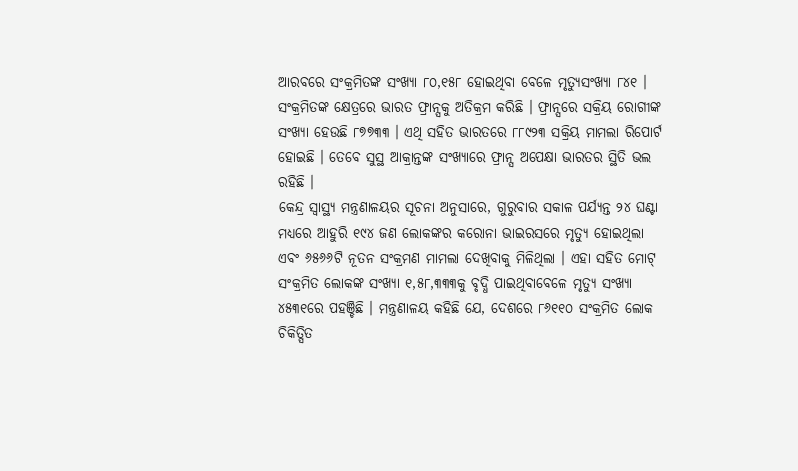ଆରବରେ ସଂକ୍ରମିତଙ୍କ ସଂଖ୍ୟା ୮୦,୧୫୮ ହୋଇଥିବା ବେଳେ ମୃତ୍ୟୁସଂଖ୍ୟା ୮୪୧ ।
ସଂକ୍ରମିତଙ୍କ କ୍ଷେତ୍ରରେ ଭାରତ ଫ୍ରାନ୍ସକୁ ଅତିକ୍ରମ କରିଛି । ଫ୍ରାନ୍ସରେ ସକ୍ରିୟ ରୋଗୀଙ୍କ ସଂଖ୍ୟା ହେଉଛି ୮୭୭୩୩ । ଏଥି ସହିତ ଭାରତରେ ୮୮୯୨୩ ସକ୍ରିୟ ମାମଲା ରିପୋର୍ଟ ହୋଇଛି । ତେବେ ସୁସ୍ଥ ଆକ୍ରାନ୍ତଙ୍କ ସଂଖ୍ୟାରେ ଫ୍ରାନ୍ସ ଅପେକ୍ଷା ଭାରତର ସ୍ଥିତି ଭଲ ରହିଛି ।
କେନ୍ଦ୍ର ସ୍ବାସ୍ଥ୍ୟ ମନ୍ତ୍ରଣାଳୟର ସୂଚନା ଅନୁସାରେ, ଗୁରୁବାର ସକାଳ ପର୍ଯ୍ୟନ୍ତ ୨୪ ଘଣ୍ଟା ମଧ୍ୟରେ ଆହୁରି ୧୯୪ ଜଣ ଲୋକଙ୍କର କରୋନା ଭାଇରସରେ ମୃତ୍ୟୁ ହୋଇଥିଲା ଏବଂ ୬୫୬୬ଟି ନୂତନ ସଂକ୍ରମଣ ମାମଲା ଦେଖିବାକୁ ମିଳିଥିଲା । ଏହା ସହିତ ମୋଟ୍ ସଂକ୍ରମିତ ଲୋକଙ୍କ ସଂଖ୍ୟା ୧,୫୮,୩୩୩କୁ ବୃଦ୍ଧି ପାଇଥିବାବେଳେ ମୃତ୍ୟୁ ସଂଖ୍ୟା ୪୫୩୧ରେ ପହଞ୍ଚିଛି । ମନ୍ତ୍ରଣାଳୟ କହିଛି ଯେ, ଦେଶରେ ୮୬୧୧୦ ସଂକ୍ରମିତ ଲୋକ ଚିକିତ୍ସିତ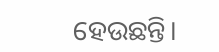ହେଉଛନ୍ତି।